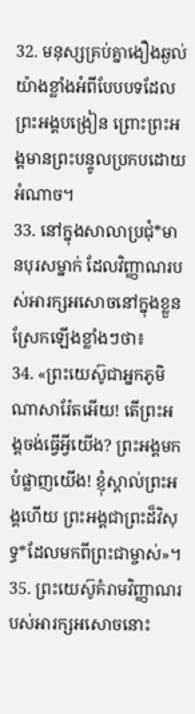32. មនុស្សគ្រប់គ្នាងឿងឆ្ងល់យ៉ាងខ្លាំងអំពីបែបបទដែលព្រះអង្គបង្រៀន ព្រោះព្រះអង្គមានព្រះបន្ទូលប្រកបដោយអំណាច។
33. នៅក្នុងសាលាប្រជុំ*មានបុរសម្នាក់ ដែលវិញ្ញាណរបស់អារក្សអសោចនៅក្នុងខ្លួន ស្រែកឡើងខ្លាំងៗថា៖
34. «ព្រះយេស៊ូជាអ្នកភូមិណាសារ៉ែតអើយ! តើព្រះអង្គចង់ធ្វើអ្វីយើង? ព្រះអង្គមកបំផ្លាញយើង! ខ្ញុំស្គាល់ព្រះអង្គហើយ ព្រះអង្គជាព្រះដ៏វិសុទ្ធ*ដែលមកពីព្រះជាម្ចាស់»។
35. ព្រះយេស៊ូគំរាមវិញ្ញាណរបស់អារក្សអសោចនោះ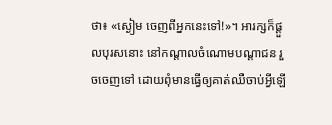ថា៖ «ស្ងៀម ចេញពីអ្នកនេះទៅ!»។ អារក្សក៏ផ្ដួលបុរសនោះ នៅកណ្ដាលចំណោមបណ្ដាជន រួចចេញទៅ ដោយពុំមានធ្វើឲ្យគាត់ឈឺចាប់អ្វីឡើ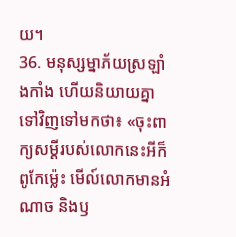យ។
36. មនុស្សម្នាភ័យស្រឡាំងកាំង ហើយនិយាយគ្នាទៅវិញទៅមកថា៖ «ចុះពាក្យសម្ដីរបស់លោកនេះអីក៏ពូកែម៉្លេះ មើល៍លោកមានអំណាច និងឫ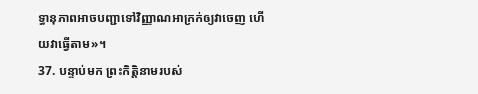ទ្ធានុភាពអាចបញ្ជាទៅវិញ្ញាណអាក្រក់ឲ្យវាចេញ ហើយវាធ្វើតាម»។
37. បន្ទាប់មក ព្រះកិត្តិនាមរបស់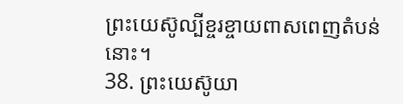ព្រះយេស៊ូល្បីខ្ចរខ្ចាយពាសពេញតំបន់នោះ។
38. ព្រះយេស៊ូយា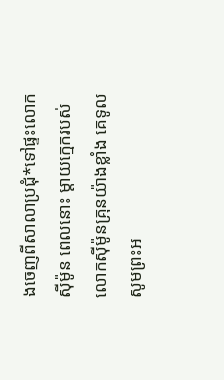ងចេញពីសាលាប្រជុំ*ទៅផ្ទះលោកស៊ីម៉ូន ពេលនោះ ម្ដាយក្មេករបស់លោកស៊ីម៉ូនគ្រុនយ៉ាងខ្លាំង គេទូលសូមព្រះអ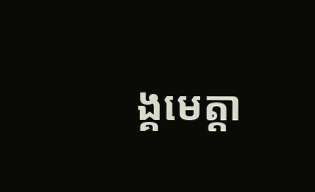ង្គមេត្តា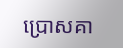ប្រោសគា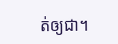ត់ឲ្យជា។